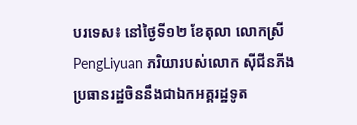បរទេស៖ នៅថ្ងៃទី១២ ខែតុលា លោកស្រី PengLiyuan ភរិយារបស់លោក ស៊ីជីនភីង ប្រធានរដ្ឋចិននឹងជាឯកអគ្គរដ្ឋទូត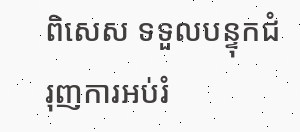ពិសេស ទទួលបន្ទុកជំរុញការអប់រំ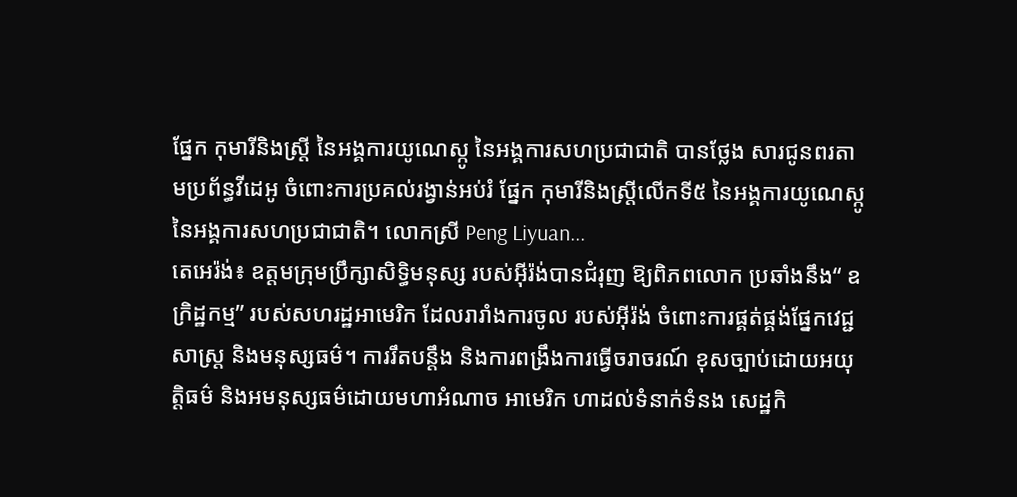ផ្នែក កុមារីនិងស្រ្តី នៃអង្គការយូណេស្កូ នៃអង្គការសហប្រជាជាតិ បានថ្លែង សារជូនពរតាមប្រព័ន្ធវីដេអូ ចំពោះការប្រគល់រង្វាន់អប់រំ ផ្នែក កុមារីនិងស្រ្តីលើកទី៥ នៃអង្គការយូណេស្កូ នៃអង្គការសហប្រជាជាតិ។ លោកស្រី Peng Liyuan...
តេអេរ៉ង់៖ ឧត្តមក្រុមប្រឹក្សាសិទ្ធិមនុស្ស របស់អ៊ីរ៉ង់បានជំរុញ ឱ្យពិភពលោក ប្រឆាំងនឹង“ ឧក្រិដ្ឋកម្ម” របស់សហរដ្ឋអាមេរិក ដែលរារាំងការចូល របស់អ៊ីរ៉ង់ ចំពោះការផ្គត់ផ្គង់ផ្នែកវេជ្ជសាស្ត្រ និងមនុស្សធម៌។ ការរឹតបន្តឹង និងការពង្រឹងការធ្វើចរាចរណ៍ ខុសច្បាប់ដោយអយុត្តិធម៌ និងអមនុស្សធម៌ដោយមហាអំណាច អាមេរិក ហាដល់ទំនាក់ទំនង សេដ្ឋកិ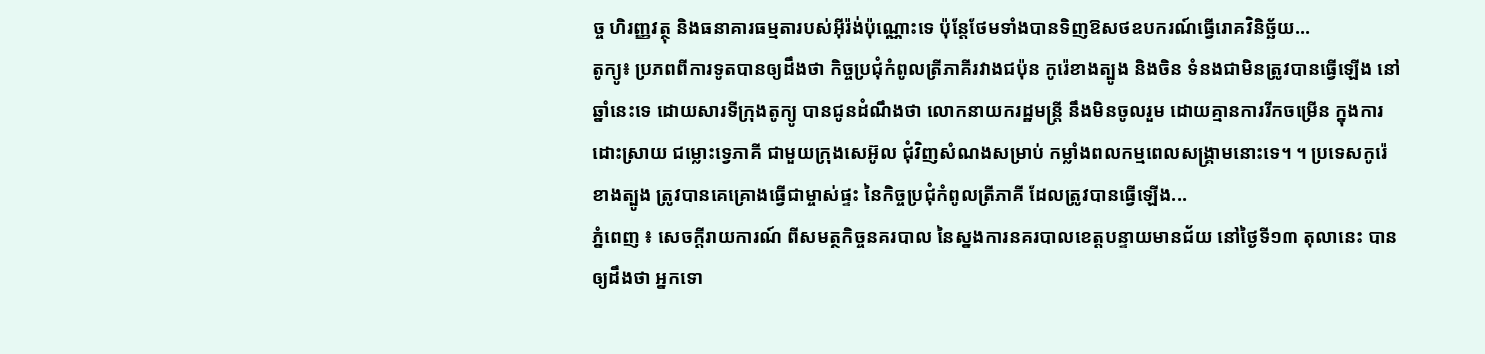ច្ច ហិរញ្ញវត្ថុ និងធនាគារធម្មតារបស់អ៊ីរ៉ង់ប៉ុណ្ណោះទេ ប៉ុន្តែថែមទាំងបានទិញឱសថឧបករណ៍ធ្វើរោគវិនិច្ឆ័យ...
តូក្យូ៖ ប្រភពពីការទូតបានឲ្យដឹងថា កិច្ចប្រជុំកំពូលត្រីភាគីរវាងជប៉ុន កូរ៉េខាងត្បូង និងចិន ទំនងជាមិនត្រូវបានធ្វើឡើង នៅឆ្នាំនេះទេ ដោយសារទីក្រុងតូក្យូ បានជូនដំណឹងថា លោកនាយករដ្ឋមន្រ្តី នឹងមិនចូលរួម ដោយគ្មានការរីកចម្រើន ក្នុងការដោះស្រាយ ជម្លោះទ្វេភាគី ជាមួយក្រុងសេអ៊ូល ជុំវិញសំណងសម្រាប់ កម្លាំងពលកម្មពេលសង្គ្រាមនោះទេ។ ។ ប្រទេសកូរ៉េខាងត្បូង ត្រូវបានគេគ្រោងធ្វើជាម្ចាស់ផ្ទះ នៃកិច្ចប្រជុំកំពូលត្រីភាគី ដែលត្រូវបានធ្វើឡើង...
ភ្នំពេញ ៖ សេចក្ដីរាយការណ៍ ពីសមត្ថកិច្ចនគរបាល នៃស្នងការនគរបាលខេត្តបន្ទាយមានជ័យ នៅថ្ងៃទី១៣ តុលានេះ បានឲ្យដឹងថា អ្នកទោ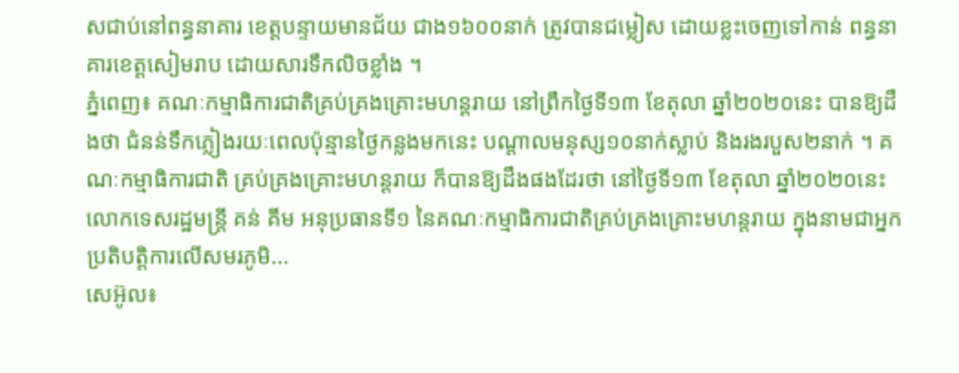សជាប់នៅពន្ធនាគារ ខេត្តបន្ទាយមានជ័យ ជាង១៦០០នាក់ ត្រូវបានជម្លៀស ដោយខ្លះចេញទៅកាន់ ពន្ធនាគារខេត្តសៀមរាប ដោយសារទឹកលិចខ្លាំង ។
ភ្នំពេញ៖ គណៈកម្មាធិការជាតិគ្រប់គ្រងគ្រោះមហន្តរាយ នៅព្រឹកថ្ងៃទី១៣ ខែតុលា ឆ្នាំ២០២០នេះ បានឱ្យដឹងថា ជំនន់ទឹកភ្លៀងរយៈពេលប៉ុន្មានថ្ងៃកន្លងមកនេះ បណ្ដាលមនុស្ស១០នាក់ស្លាប់ និងរងរបួស២នាក់ ។ គណៈកម្មាធិការជាតិ គ្រប់គ្រងគ្រោះមហន្តរាយ ក៏បានឱ្យដឹងផងដែរថា នៅថ្ងៃទី១៣ ខែតុលា ឆ្នាំ២០២០នេះ លោកទេសរដ្ឋមន្ត្រី គន់ គីម អនុប្រធានទី១ នៃគណៈកម្មាធិការជាតិគ្រប់គ្រងគ្រោះមហន្តរាយ ក្នុងនាមជាអ្នកប្រតិបត្តិការលើសមរភូមិ...
សេអ៊ូល៖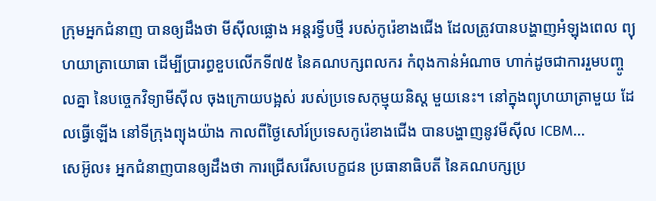ក្រុមអ្នកជំនាញ បានឲ្យដឹងថា មីស៊ីលផ្លោង អន្តរទ្វីបថ្មី របស់កូរ៉េខាងជើង ដែលត្រូវបានបង្ហាញអំឡុងពេល ព្យុហយាត្រាយោធា ដើម្បីប្រារព្ធខួបលើកទី៧៥ នៃគណបក្សពលករ កំពុងកាន់អំណាច ហាក់ដូចជាការរួមបញ្ចូលគ្នា នៃបច្ចេកវិទ្យាមីស៊ីល ចុងក្រោយបង្អស់ របស់ប្រទេសកុម្មុយនិស្ត មួយនេះ។ នៅក្នុងព្យុហយាត្រាមួយ ដែលធ្វើឡើង នៅទីក្រុងព្យុងយ៉ាង កាលពីថ្ងៃសៅរ៍ប្រទេសកូរ៉េខាងជើង បានបង្ហាញនូវមីស៊ីល ICBM...
សេអ៊ូល៖ អ្នកជំនាញបានឲ្យដឹងថា ការជ្រើសរើសបេក្ខជន ប្រធានាធិបតី នៃគណបក្សប្រ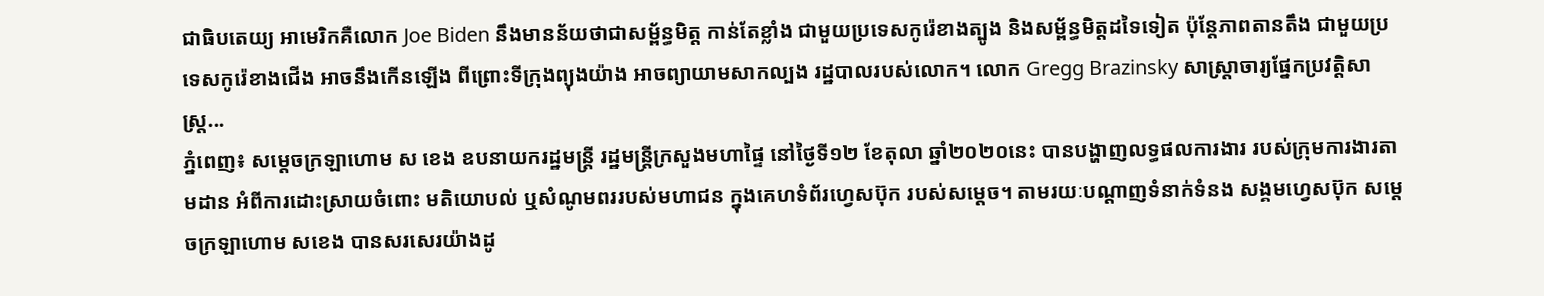ជាធិបតេយ្យ អាមេរិកគឺលោក Joe Biden នឹងមានន័យថាជាសម្ព័ន្ធមិត្ត កាន់តែខ្លាំង ជាមួយប្រទេសកូរ៉េខាងត្បូង និងសម្ព័ន្ធមិត្តដទៃទៀត ប៉ុន្តែភាពតានតឹង ជាមួយប្រទេសកូរ៉េខាងជើង អាចនឹងកើនឡើង ពីព្រោះទីក្រុងព្យុងយ៉ាង អាចព្យាយាមសាកល្បង រដ្ឋបាលរបស់លោក។ លោក Gregg Brazinsky សាស្ត្រាចារ្យផ្នែកប្រវត្តិសាស្រ្ត...
ភ្នំពេញ៖ សម្ដេចក្រឡាហោម ស ខេង ឧបនាយករដ្ឋមន្រ្តី រដ្ឋមន្ត្រីក្រសួងមហាផ្ទៃ នៅថ្ងៃទី១២ ខែតុលា ឆ្នាំ២០២០នេះ បានបង្ហាញលទ្ធផលការងារ របស់ក្រុមការងារតាមដាន អំពីការដោះស្រាយចំពោះ មតិយោបល់ ឬសំណូមពររបស់មហាជន ក្នុងគេហទំព័រហ្វេសប៊ុក របស់សម្ដេច។ តាមរយៈបណ្ដាញទំនាក់ទំនង សង្គមហ្វេសប៊ុក សម្ដេចក្រឡាហោម សខេង បានសរសេរយ៉ាងដូ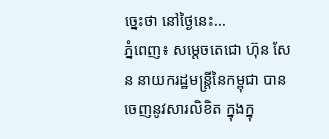ច្នេះថា នៅថ្ងៃនេះ...
ភ្នំពេញ៖ សម្ដេចតេជោ ហ៊ុន សែន នាយករដ្ឋមន្រ្តីនៃកម្ពុជា បានចេញនូវសារលិខិត ក្នុងក្នុ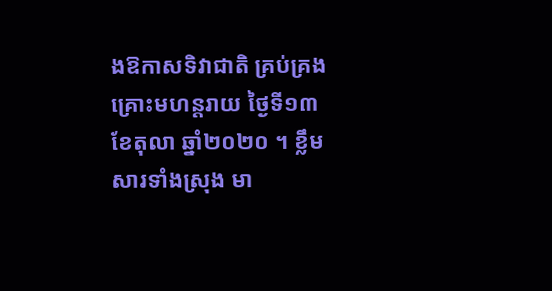ងឱកាសទិវាជាតិ គ្រប់គ្រងគ្រោះមហន្តរាយ ថ្ងៃទី១៣ ខែតុលា ឆ្នាំ២០២០ ។ ខ្លឹមសារទាំងស្រុង មា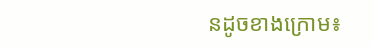នដូចខាងក្រោម៖